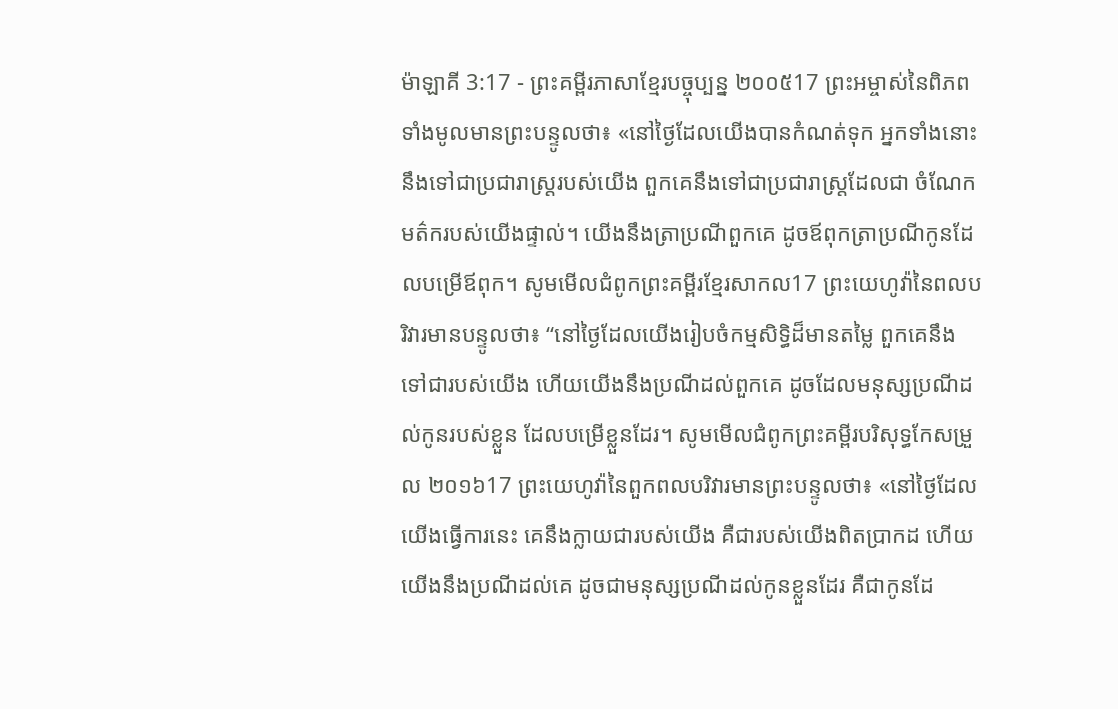ម៉ាឡាគី 3:17 - ព្រះគម្ពីរភាសាខ្មែរបច្ចុប្បន្ន ២០០៥17 ព្រះអម្ចាស់នៃពិភពទាំងមូលមានព្រះបន្ទូលថា៖ «នៅថ្ងៃដែលយើងបានកំណត់ទុក អ្នកទាំងនោះនឹងទៅជាប្រជារាស្ត្ររបស់យើង ពួកគេនឹងទៅជាប្រជារាស្ត្រដែលជា ចំណែកមត៌ករបស់យើងផ្ទាល់។ យើងនឹងត្រាប្រណីពួកគេ ដូចឪពុកត្រាប្រណីកូនដែលបម្រើឪពុក។ សូមមើលជំពូកព្រះគម្ពីរខ្មែរសាកល17 ព្រះយេហូវ៉ានៃពលបរិវារមានបន្ទូលថា៖ “នៅថ្ងៃដែលយើងរៀបចំកម្មសិទ្ធិដ៏មានតម្លៃ ពួកគេនឹងទៅជារបស់យើង ហើយយើងនឹងប្រណីដល់ពួកគេ ដូចដែលមនុស្សប្រណីដល់កូនរបស់ខ្លួន ដែលបម្រើខ្លួនដែរ។ សូមមើលជំពូកព្រះគម្ពីរបរិសុទ្ធកែសម្រួល ២០១៦17 ព្រះយេហូវ៉ានៃពួកពលបរិវារមានព្រះបន្ទូលថា៖ «នៅថ្ងៃដែលយើងធ្វើការនេះ គេនឹងក្លាយជារបស់យើង គឺជារបស់យើងពិតប្រាកដ ហើយយើងនឹងប្រណីដល់គេ ដូចជាមនុស្សប្រណីដល់កូនខ្លួនដែរ គឺជាកូនដែ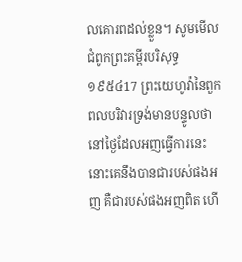លគោរពដល់ខ្លួន។ សូមមើលជំពូកព្រះគម្ពីរបរិសុទ្ធ ១៩៥៤17 ព្រះយេហូវ៉ានៃពួកពលបរិវារទ្រង់មានបន្ទូលថា នៅថ្ងៃដែលអញធ្វើការនេះ នោះគេនឹងបានជារបស់ផងអញ គឺជារបស់ផងអញពិត ហើ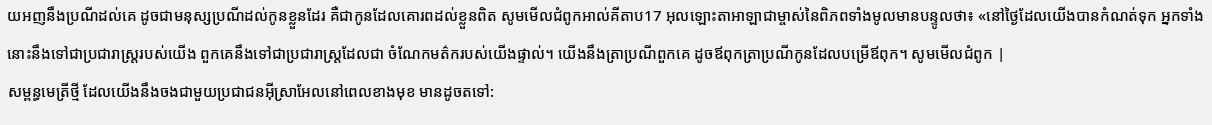យអញនឹងប្រណីដល់គេ ដូចជាមនុស្សប្រណីដល់កូនខ្លួនដែរ គឺជាកូនដែលគោរពដល់ខ្លួនពិត សូមមើលជំពូកអាល់គីតាប17 អុលឡោះតាអាឡាជាម្ចាស់នៃពិភពទាំងមូលមានបន្ទូលថា៖ «នៅថ្ងៃដែលយើងបានកំណត់ទុក អ្នកទាំងនោះនឹងទៅជាប្រជារាស្ត្ររបស់យើង ពួកគេនឹងទៅជាប្រជារាស្ត្រដែលជា ចំណែកមត៌ករបស់យើងផ្ទាល់។ យើងនឹងត្រាប្រណីពួកគេ ដូចឪពុកត្រាប្រណីកូនដែលបម្រើឪពុក។ សូមមើលជំពូក |
សម្ពន្ធមេត្រីថ្មី ដែលយើងនឹងចងជាមួយប្រជាជនអ៊ីស្រាអែលនៅពេលខាងមុខ មានដូចតទៅ: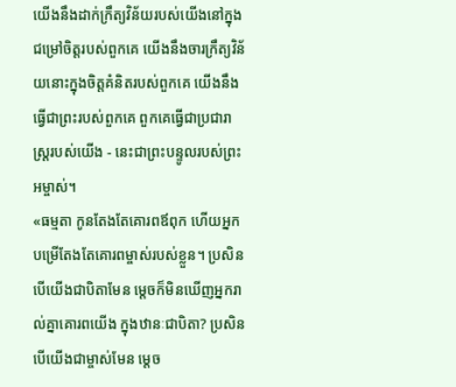យើងនឹងដាក់ក្រឹត្យវិន័យរបស់យើងនៅក្នុងជម្រៅចិត្តរបស់ពួកគេ យើងនឹងចារក្រឹត្យវិន័យនោះក្នុងចិត្តគំនិតរបស់ពួកគេ យើងនឹងធ្វើជាព្រះរបស់ពួកគេ ពួកគេធ្វើជាប្រជារាស្ត្ររបស់យើង - នេះជាព្រះបន្ទូលរបស់ព្រះអម្ចាស់។
«ធម្មតា កូនតែងតែគោរពឪពុក ហើយអ្នកបម្រើតែងតែគោរពម្ចាស់របស់ខ្លួន។ ប្រសិនបើយើងជាបិតាមែន ម្ដេចក៏មិនឃើញអ្នករាល់គ្នាគោរពយើង ក្នុងឋានៈជាបិតា? ប្រសិនបើយើងជាម្ចាស់មែន ម្ដេច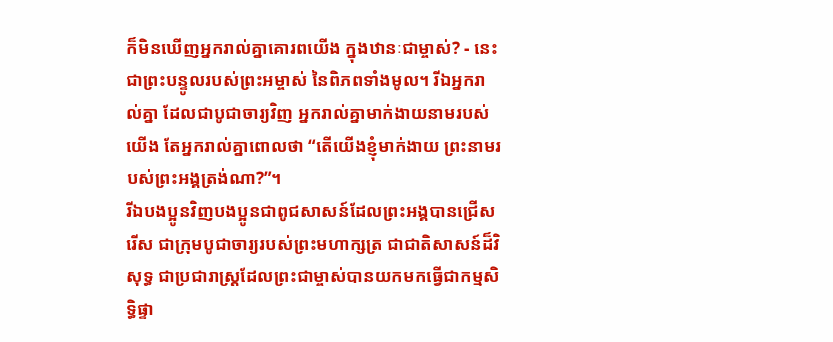ក៏មិនឃើញអ្នករាល់គ្នាគោរពយើង ក្នុងឋានៈជាម្ចាស់? - នេះជាព្រះបន្ទូលរបស់ព្រះអម្ចាស់ នៃពិភពទាំងមូល។ រីឯអ្នករាល់គ្នា ដែលជាបូជាចារ្យវិញ អ្នករាល់គ្នាមាក់ងាយនាមរបស់យើង តែអ្នករាល់គ្នាពោលថា “តើយើងខ្ញុំមាក់ងាយ ព្រះនាមរបស់ព្រះអង្គត្រង់ណា?”។
រីឯបងប្អូនវិញបងប្អូនជាពូជសាសន៍ដែលព្រះអង្គបានជ្រើសរើស ជាក្រុមបូជាចារ្យរបស់ព្រះមហាក្សត្រ ជាជាតិសាសន៍ដ៏វិសុទ្ធ ជាប្រជារាស្ដ្រដែលព្រះជាម្ចាស់បានយកមកធ្វើជាកម្មសិទ្ធិផ្ទា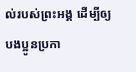ល់របស់ព្រះអង្គ ដើម្បីឲ្យបងប្អូនប្រកា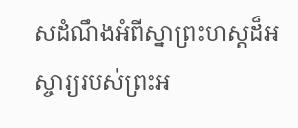សដំណឹងអំពីស្នាព្រះហស្ដដ៏អស្ចារ្យរបស់ព្រះអ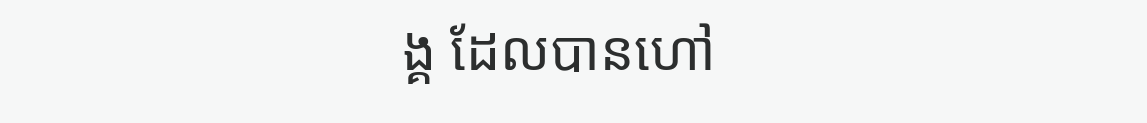ង្គ ដែលបានហៅ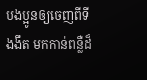បងប្អូនឲ្យចេញពីទីងងឹត មកកាន់ពន្លឺដ៏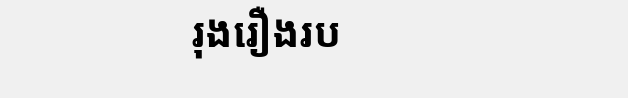រុងរឿងរប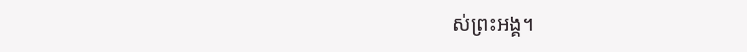ស់ព្រះអង្គ។